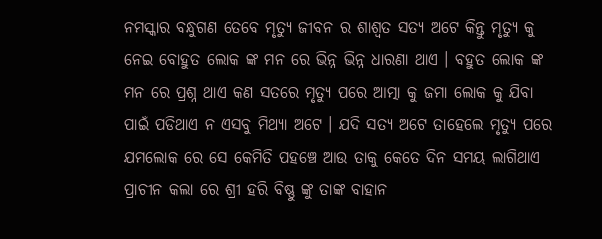ନମସ୍କାର ବନ୍ଧୁଗଣ ତେବେ ମୃତ୍ୟୁ ଜୀବନ ର ଶାଶ୍ୱତ ସତ୍ୟ ଅଟେ କିନ୍ତୁ ମୃତ୍ୟୁ କୁ ନେଇ ବୋହୁତ ଲୋକ ଙ୍କ ମନ ରେ ଭିନ୍ନ ଭିନ୍ନ ଧାରଣା ଥାଏ । ବହୁତ ଲୋକ ଙ୍କ ମନ ରେ ପ୍ରଶ୍ନ ଥାଏ କଣ ସତରେ ମୃତ୍ୟୁ ପରେ ଆତ୍ମା କୁ ଜମା ଲୋକ କୁ ଯିବା ପାଇଁ ପଡିଥାଏ ନ ଏସବୁ ମିଥ୍ୟା ଅଟେ । ଯଦି ସତ୍ୟ ଅଟେ ତାହେଲେ ମୃତ୍ୟୁ ପରେ ଯମଲୋକ ରେ ସେ କେମିତି ପହଞ୍ଚେ ଆଉ ତାକୁ କେତେ ଦିନ ସମୟ ଲାଗିଥାଏ ପ୍ରାଚୀନ କଲା ରେ ଶ୍ରୀ ହରି ବିଷ୍ଣୁ ଙ୍କୁ ତାଙ୍କ ବାହାନ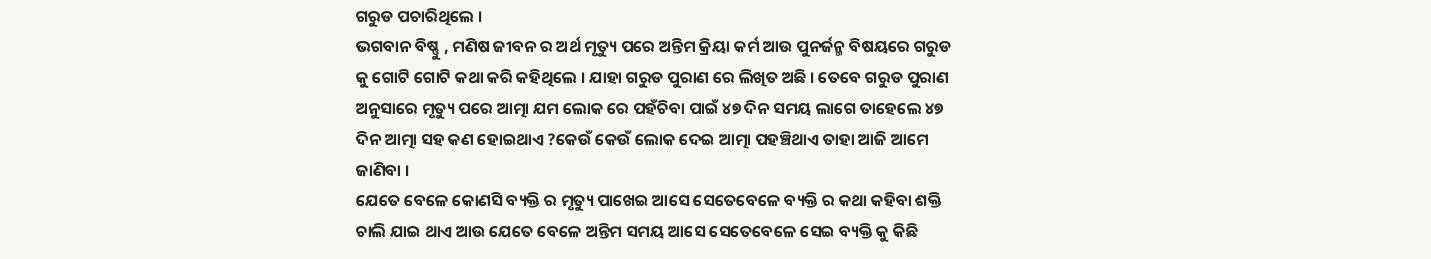ଗରୁଡ ପଚାରିଥିଲେ ।
ଭଗବାନ ବିଷ୍ଣୁ , ମଣିଷ ଜୀବନ ର ଅର୍ଥ ମୃତ୍ୟୁ ପରେ ଅନ୍ତିମ କ୍ରିୟା କର୍ମ ଆଉ ପୁନର୍ଜନ୍ମ ବିଷୟରେ ଗରୁଡ କୁ ଗୋଟି ଗୋଟି କଥା କରି କହିଥିଲେ । ଯାହା ଗରୁଡ ପୁରାଣ ରେ ଲିଖିତ ଅଛି । ତେବେ ଗରୁଡ ପୁରାଣ ଅନୁସାରେ ମୃତ୍ୟୁ ପରେ ଆତ୍ମା ଯମ ଲୋକ ରେ ପହଁଚିବା ପାଇଁ ୪୭ ଦିନ ସମୟ ଲାଗେ ତାହେଲେ ୪୭ ଦିନ ଆତ୍ମା ସହ କଣ ହୋଇଥାଏ ?କେଉଁ କେଉଁ ଲୋକ ଦେଇ ଆତ୍ମା ପହଞ୍ଚିଥାଏ ତାହା ଆଜି ଆମେ ଜାଣିବା ।
ଯେତେ ବେଳେ କୋଣସି ବ୍ୟକ୍ତି ର ମୃତ୍ୟୁ ପାଖେଇ ଆସେ ସେତେବେଳେ ବ୍ୟକ୍ତି ର କଥା କହିବା ଶକ୍ତି ଚାଲି ଯାଇ ଥାଏ ଆଉ ଯେତେ ବେଳେ ଅନ୍ତିମ ସମୟ ଆସେ ସେତେବେଳେ ସେଇ ବ୍ୟକ୍ତି କୁ କିଛି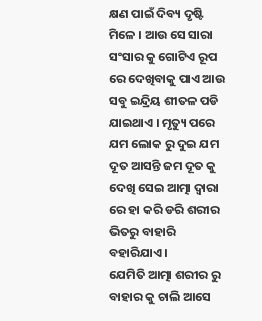କ୍ଷଣ ପାଇଁ ଦିବ୍ୟ ଦୃଷ୍ଟି ମିଳେ । ଆଉ ସେ ସାରା ସଂସାର କୁ ଗୋଟିଏ ରୂପ ରେ ଦେଖିବାକୁ ପାଏ ଆଉ ସବୁ ଇନ୍ଦ୍ରିୟ ଶୀତଳ ପଡି ଯାଇଥାଏ । ମୃତ୍ୟୁ ପରେ ଯମ ଲୋକ ରୁ ଦୁଇ ଯମ ଦୂତ ଆସନ୍ତି ଜମ ଦୂତ କୁ ଦେଖି ସେଇ ଆତ୍ମା ଦ୍ୱାରା ରେ ହା କରି ଡରି ଶରୀର ଭିତରୁ ବାହାରି ବହାରିଯାଏ ।
ଯେମିତି ଆତ୍ମା ଶରୀର ରୁ ବାହାର କୁ ଚାଲି ଆସେ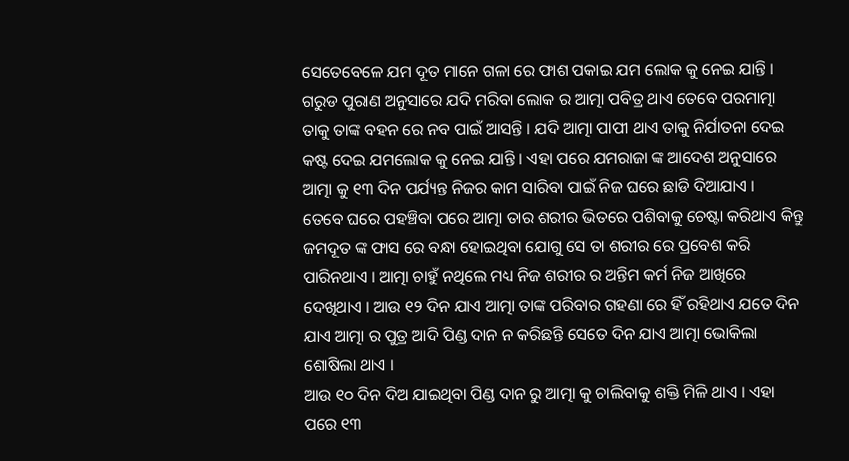ସେତେବେଳେ ଯମ ଦୂତ ମାନେ ଗଳା ରେ ଫାଶ ପକାଇ ଯମ ଲୋକ କୁ ନେଇ ଯାନ୍ତି । ଗରୁଡ ପୁରାଣ ଅନୁସାରେ ଯଦି ମରିବା ଲୋକ ର ଆତ୍ମା ପବିତ୍ର ଥାଏ ତେବେ ପରମାତ୍ମା ତାକୁ ତାଙ୍କ ବହନ ରେ ନବ ପାଇଁ ଆସନ୍ତି । ଯଦି ଆତ୍ମା ପାପୀ ଥାଏ ତାକୁ ନିର୍ଯାତନା ଦେଇ କଷ୍ଟ ଦେଇ ଯମଲୋକ କୁ ନେଇ ଯାନ୍ତି । ଏହା ପରେ ଯମରାଜା ଙ୍କ ଆଦେଶ ଅନୁସାରେ ଆତ୍ମା କୁ ୧୩ ଦିନ ପର୍ଯ୍ୟନ୍ତ ନିଜର କାମ ସାରିବା ପାଇଁ ନିଜ ଘରେ ଛାଡି ଦିଆଯାଏ ।
ତେବେ ଘରେ ପହଞ୍ଚିବା ପରେ ଆତ୍ମା ତାର ଶରୀର ଭିତରେ ପଶିବାକୁ ଚେଷ୍ଟା କରିଥାଏ କିନ୍ତୁ ଜମଦୂତ ଙ୍କ ଫାସ ରେ ବନ୍ଧା ହୋଇଥିବା ଯୋଗୁ ସେ ତା ଶରୀର ରେ ପ୍ରବେଶ କରି ପାରିନଥାଏ । ଆତ୍ମା ଚାହୁଁ ନଥିଲେ ମଧ୍ୟ ନିଜ ଶରୀର ର ଅନ୍ତିମ କର୍ମ ନିଜ ଆଖିରେ ଦେଖିଥାଏ । ଆଉ ୧୨ ଦିନ ଯାଏ ଆତ୍ମା ତାଙ୍କ ପରିବାର ଗହଣା ରେ ହିଁ ରହିଥାଏ ଯତେ ଦିନ ଯାଏ ଆତ୍ମା ର ପୁତ୍ର ଆଦି ପିଣ୍ଡ ଦାନ ନ କରିଛନ୍ତି ସେତେ ଦିନ ଯାଏ ଆତ୍ମା ଭୋକିଲା ଶୋଷିଲା ଥାଏ ।
ଆଉ ୧୦ ଦିନ ଦିଅ ଯାଇଥିବା ପିଣ୍ଡ ଦାନ ରୁ ଆତ୍ମା କୁ ଚାଲିବାକୁ ଶକ୍ତି ମିଳି ଥାଏ । ଏହା ପରେ ୧୩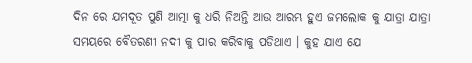ଦିନ ରେ ଯମଦୂତ ପୁଣି ଆତ୍ମା କୁ ଧରି ନିଅନ୍ତି ଆଉ ଆରମ୍ଭ ହୁଏ ଜମଲୋକ କୁ ଯାତ୍ରା ଯାତ୍ରା ସମୟରେ ବୈତରଣୀ ନଦୀ କୁ ପାର କରିବାକୁ ପଡିଥାଏ । କୁହ ଯାଏ ଯେ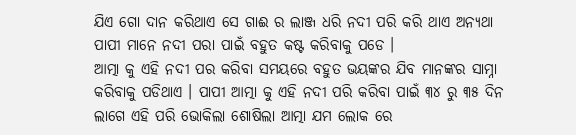ଯିଏ ଗୋ ଦାନ କରିଥାଏ ସେ ଗାଈ ର ଲାଞ୍ଜ ଧରି ନଦୀ ପରି କରି ଥାଏ ଅନ୍ୟଥା ପାପୀ ମାନେ ନଦୀ ପରା ପାଇଁ ବହୁତ କଷ୍ଟ କରିବାକୁ ପଡେ ।
ଆତ୍ମା କୁ ଏହି ନଦୀ ପର କରିବା ସମୟରେ ବହୁତ ଭୟଙ୍କର ଯିବ ମାନଙ୍କର ସାମ୍ନା କରିବାକୁ ପଡିଥାଏ । ପାପୀ ଆତ୍ମା କୁ ଏହି ନଦୀ ପରି କରିବା ପାଇଁ ୩୪ ରୁ ୩୫ ଦିନ ଲାଗେ ଏହି ପରି ଭୋକିଲା ଶୋଷିଲା ଆତ୍ମା ଯମ ଲୋକ ରେ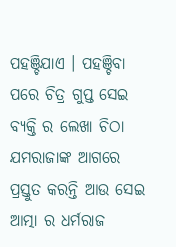ପହଞ୍ଚିଯାଏ । ପହଞ୍ଚିବା ପରେ ଚିତ୍ର ଗୁପ୍ତ ସେଇ ବ୍ୟକ୍ତି ର ଲେଖା ଚିଠା ଯମରାଜାଙ୍କ ଆଗରେ ପ୍ରସ୍ତୁତ କରନ୍ତି ଆଉ ସେଇ ଆତ୍ମା ର ଧର୍ମରାଜ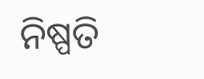ନିଷ୍ପତି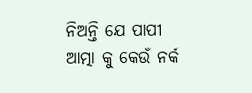ନିଅନ୍ତି ଯେ ପାପୀ ଆତ୍ମା କୁ କେଉଁ ନର୍କ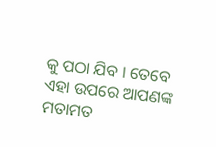କୁ ପଠା ଯିବ । ତେବେ ଏହା ଉପରେ ଆପଣଙ୍କ ମତାମତ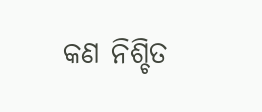କଣ ନିଶ୍ଚିତ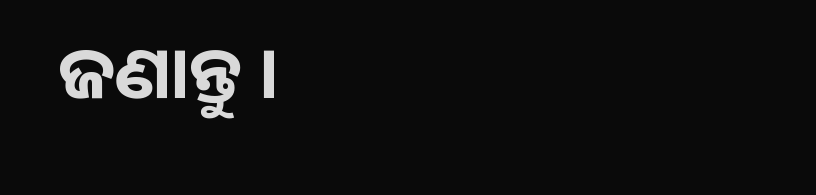ଜଣାନ୍ତୁ ।